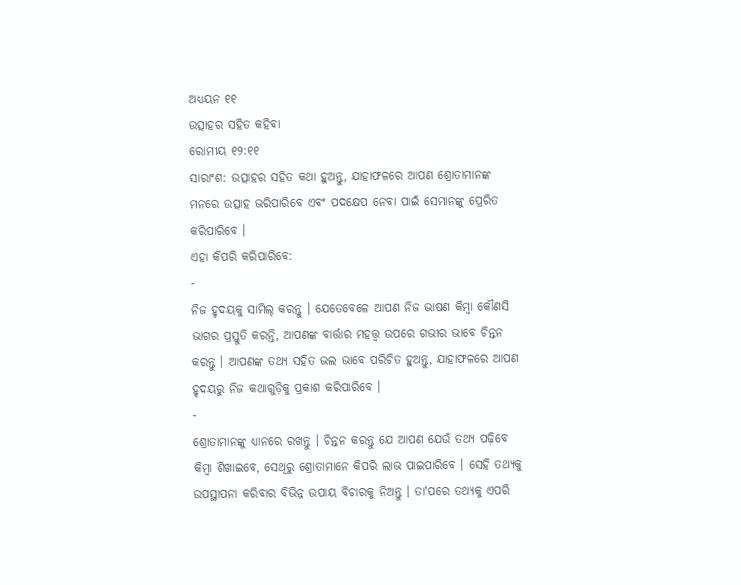ଅଧ୍ୟୟନ ୧୧
ଉତ୍ସାହର ସହିତ କହିବା
ରୋମୀୟ ୧୨:୧୧
ସାରାଂଶ: ଉତ୍ସାହର ସହିତ କଥା ହୁଅନ୍ତୁ, ଯାହାଫଳରେ ଆପଣ ଶ୍ରୋତାମାନଙ୍କ ମନରେ ଉତ୍ସାହ ଭରିପାରିବେ ଏବଂ ପଦକ୍ଷେପ ନେବା ପାଇଁ ସେମାନଙ୍କୁ ପ୍ରେରିତ କରିପାରିବେ ।
ଏହା କିପରି କରିପାରିବେ:
-
ନିଜ ହୃଦୟକୁ ସାମିଲ୍ କରନ୍ତୁ । ଯେତେବେଳେ ଆପଣ ନିଜ ଭାଷଣ କିମ୍ବା କୌଣସି ଭାଗର ପ୍ରସ୍ତୁତି କରନ୍ତି, ଆପଣଙ୍କ ବାର୍ତ୍ତାର ମହତ୍ତ୍ୱ ଉପରେ ଗଭୀର ଭାବେ ଚିନ୍ତନ କରନ୍ତୁ । ଆପଣଙ୍କ ତଥ୍ୟ ସହିତ ଭଲ ଭାବେ ପରିଚିତ ହୁଅନ୍ତୁ, ଯାହାଫଳରେ ଆପଣ ହୃଦୟରୁ ନିଜ କଥାଗୁଡ଼ିକୁ ପ୍ରକାଶ କରିପାରିବେ ।
-
ଶ୍ରୋତାମାନଙ୍କୁ ଧ୍ୟାନରେ ରଖନ୍ତୁ । ଚିନ୍ତନ କରନ୍ତୁ ଯେ ଆପଣ ଯେଉଁ ତଥ୍ୟ ପଢ଼ିବେ କିମ୍ବା ଶିଖାଇବେ, ସେଥିରୁ ଶ୍ରୋତାମାନେ କିପରି ଲାଭ ପାଇପାରିବେ । ସେହି ତଥ୍ୟକୁ ଉପସ୍ଥାପନା କରିବାର ବିଭିନ୍ନ ଉପାୟ ବିଚାରକୁ ନିଅନ୍ତୁ । ତାʼପରେ ତଥ୍ୟକୁ ଏପରି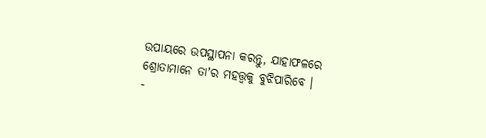ଉପାୟରେ ଉପସ୍ଥାପନା କରନ୍ତୁ, ଯାହାଫଳରେ ଶ୍ରୋତାମାନେ ତାʼର ମହତ୍ତ୍ୱକୁ ବୁଝିପାରିବେ ।
-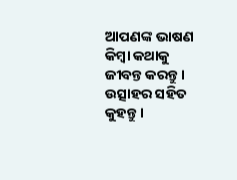ଆପଣଙ୍କ ଭାଷଣ କିମ୍ବା କଥାକୁ ଜୀବନ୍ତ କରନ୍ତୁ । ଉତ୍ସାହର ସହିତ କୁହନ୍ତୁ ।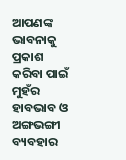ଆପଣଙ୍କ ଭାବନାକୁ ପ୍ରକାଶ କରିବା ପାଇଁ ମୁହଁର ହାବଭାବ ଓ ଅଙ୍ଗଭଙ୍ଗୀ ବ୍ୟବହାର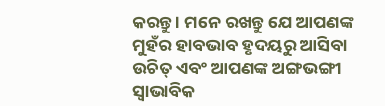କରନ୍ତୁ । ମନେ ରଖନ୍ତୁ ଯେ ଆପଣଙ୍କ ମୁହଁର ହାବଭାବ ହୃଦୟରୁ ଆସିବା ଉଚିତ୍ ଏବଂ ଆପଣଙ୍କ ଅଙ୍ଗଭଙ୍ଗୀ ସ୍ୱାଭାବିକ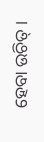ହେବା ଉଚିତ୍ ।